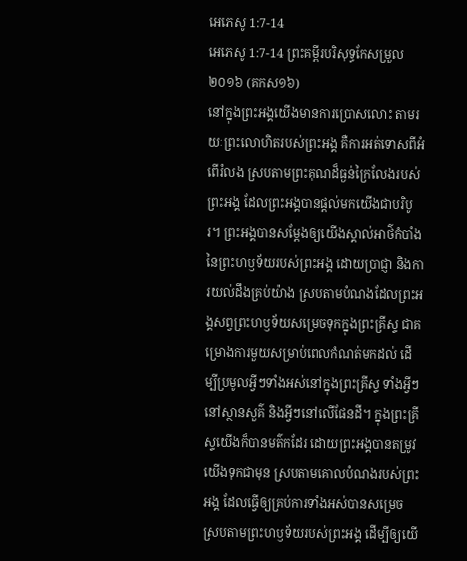អេភេសូ 1:7-14
អេភេសូ 1:7-14 ព្រះគម្ពីរបរិសុទ្ធកែសម្រួល ២០១៦ (គកស១៦)
នៅក្នុងព្រះអង្គយើងមានការប្រោសលោះ តាមរយៈព្រះលោហិតរបស់ព្រះអង្គ គឺការអត់ទោសពីអំពើរំលង ស្របតាមព្រះគុណដ៏ធ្ងន់ក្រៃលែងរបស់ព្រះអង្គ ដែលព្រះអង្គបានផ្តល់មកយើងជាបរិបូរ។ ព្រះអង្គបានសម្ដែងឲ្យយើងស្គាល់អាថ៌កំបាំងនៃព្រះហឫទ័យរបស់ព្រះអង្គ ដោយប្រាជ្ញា និងការយល់ដឹងគ្រប់យ៉ាង ស្របតាមបំណងដែលព្រះអង្គសព្វព្រះហឫទ័យសម្រេចទុកក្នុងព្រះគ្រីស្ទ ជាគម្រោងការមួយសម្រាប់ពេលកំណត់មកដល់ ដើម្បីប្រមូលអ្វីៗទាំងអស់នៅក្នុងព្រះគ្រីស្ទ ទាំងអ្វីៗនៅស្ថានសួគ៌ និងអ្វីៗនៅលើផែនដី។ ក្នុងព្រះគ្រីស្ទយើងក៏បានមត៌កដែរ ដោយព្រះអង្គបានតម្រូវយើងទុកជាមុន ស្របតាមគោលបំណងរបស់ព្រះអង្គ ដែលធ្វើឲ្យគ្រប់ការទាំងអស់បានសម្រេច ស្របតាមព្រះហឫទ័យរបស់ព្រះអង្គ ដើម្បីឲ្យយើ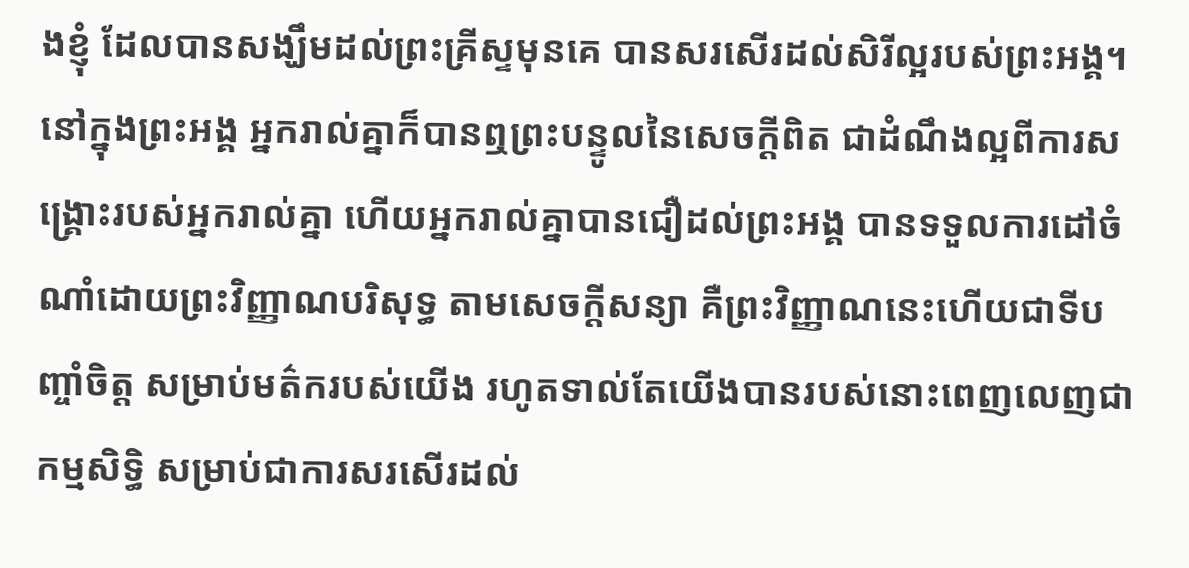ងខ្ញុំ ដែលបានសង្ឃឹមដល់ព្រះគ្រីស្ទមុនគេ បានសរសើរដល់សិរីល្អរបស់ព្រះអង្គ។ នៅក្នុងព្រះអង្គ អ្នករាល់គ្នាក៏បានឮព្រះបន្ទូលនៃសេចក្តីពិត ជាដំណឹងល្អពីការសង្គ្រោះរបស់អ្នករាល់គ្នា ហើយអ្នករាល់គ្នាបានជឿដល់ព្រះអង្គ បានទទួលការដៅចំណាំដោយព្រះវិញ្ញាណបរិសុទ្ធ តាមសេចក្តីសន្យា គឺព្រះវិញ្ញាណនេះហើយជាទីបញ្ចាំចិត្ត សម្រាប់មត៌ករបស់យើង រហូតទាល់តែយើងបានរបស់នោះពេញលេញជាកម្មសិទ្ធិ សម្រាប់ជាការសរសើរដល់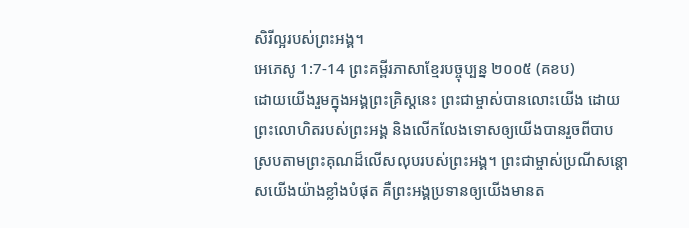សិរីល្អរបស់ព្រះអង្គ។
អេភេសូ 1:7-14 ព្រះគម្ពីរភាសាខ្មែរបច្ចុប្បន្ន ២០០៥ (គខប)
ដោយយើងរួមក្នុងអង្គព្រះគ្រិស្តនេះ ព្រះជាម្ចាស់បានលោះយើង ដោយព្រះលោហិតរបស់ព្រះអង្គ និងលើកលែងទោសឲ្យយើងបានរួចពីបាប ស្របតាមព្រះគុណដ៏លើសលុបរបស់ព្រះអង្គ។ ព្រះជាម្ចាស់ប្រណីសន្ដោសយើងយ៉ាងខ្លាំងបំផុត គឺព្រះអង្គប្រទានឲ្យយើងមានត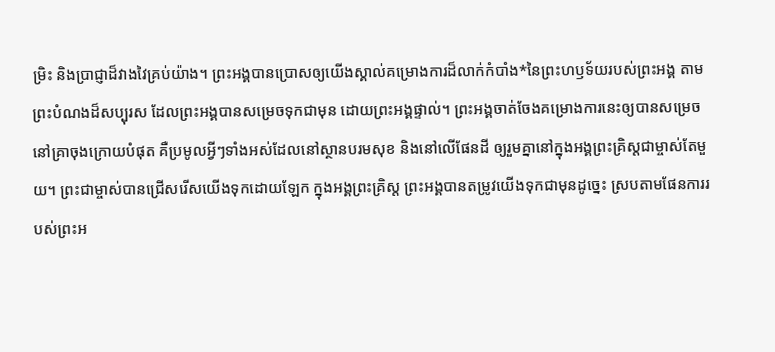ម្រិះ និងប្រាជ្ញាដ៏វាងវៃគ្រប់យ៉ាង។ ព្រះអង្គបានប្រោសឲ្យយើងស្គាល់គម្រោងការដ៏លាក់កំបាំង*នៃព្រះហឫទ័យរបស់ព្រះអង្គ តាមព្រះបំណងដ៏សប្បុរស ដែលព្រះអង្គបានសម្រេចទុកជាមុន ដោយព្រះអង្គផ្ទាល់។ ព្រះអង្គចាត់ចែងគម្រោងការនេះឲ្យបានសម្រេចនៅគ្រាចុងក្រោយបំផុត គឺប្រមូលអ្វីៗទាំងអស់ដែលនៅស្ថានបរមសុខ និងនៅលើផែនដី ឲ្យរួមគ្នានៅក្នុងអង្គព្រះគ្រិស្តជាម្ចាស់តែមួយ។ ព្រះជាម្ចាស់បានជ្រើសរើសយើងទុកដោយឡែក ក្នុងអង្គព្រះគ្រិស្ត ព្រះអង្គបានតម្រូវយើងទុកជាមុនដូច្នេះ ស្របតាមផែនការរបស់ព្រះអ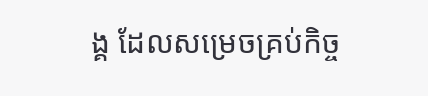ង្គ ដែលសម្រេចគ្រប់កិច្ច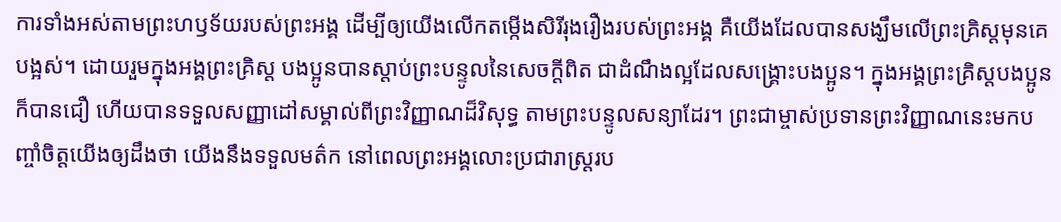ការទាំងអស់តាមព្រះហឫទ័យរបស់ព្រះអង្គ ដើម្បីឲ្យយើងលើកតម្កើងសិរីរុងរឿងរបស់ព្រះអង្គ គឺយើងដែលបានសង្ឃឹមលើព្រះគ្រិស្តមុនគេបង្អស់។ ដោយរួមក្នុងអង្គព្រះគ្រិស្ត បងប្អូនបានស្ដាប់ព្រះបន្ទូលនៃសេចក្ដីពិត ជាដំណឹងល្អដែលសង្គ្រោះបងប្អូន។ ក្នុងអង្គព្រះគ្រិស្តបងប្អូនក៏បានជឿ ហើយបានទទួលសញ្ញាដៅសម្គាល់ពីព្រះវិញ្ញាណដ៏វិសុទ្ធ តាមព្រះបន្ទូលសន្យាដែរ។ ព្រះជាម្ចាស់ប្រទានព្រះវិញ្ញាណនេះមកបញ្ចាំចិត្តយើងឲ្យដឹងថា យើងនឹងទទួលមត៌ក នៅពេលព្រះអង្គលោះប្រជារាស្ដ្ររប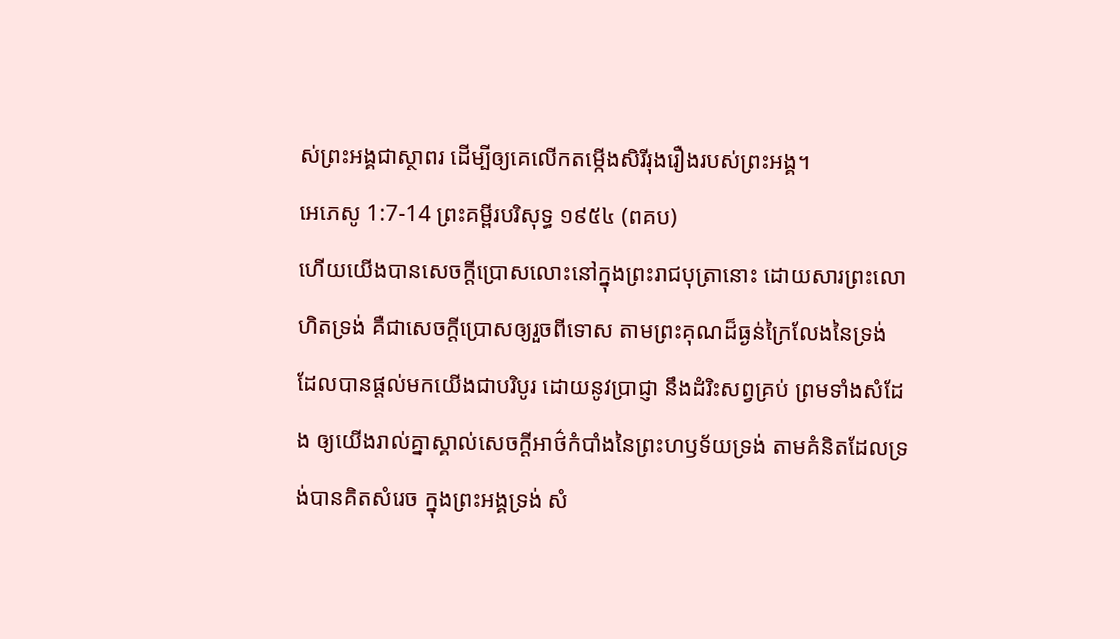ស់ព្រះអង្គជាស្ថាពរ ដើម្បីឲ្យគេលើកតម្កើងសិរីរុងរឿងរបស់ព្រះអង្គ។
អេភេសូ 1:7-14 ព្រះគម្ពីរបរិសុទ្ធ ១៩៥៤ (ពគប)
ហើយយើងបានសេចក្ដីប្រោសលោះនៅក្នុងព្រះរាជបុត្រានោះ ដោយសារព្រះលោហិតទ្រង់ គឺជាសេចក្ដីប្រោសឲ្យរួចពីទោស តាមព្រះគុណដ៏ធ្ងន់ក្រៃលែងនៃទ្រង់ ដែលបានផ្តល់មកយើងជាបរិបូរ ដោយនូវប្រាជ្ញា នឹងដំរិះសព្វគ្រប់ ព្រមទាំងសំដែង ឲ្យយើងរាល់គ្នាស្គាល់សេចក្ដីអាថ៌កំបាំងនៃព្រះហឫទ័យទ្រង់ តាមគំនិតដែលទ្រង់បានគិតសំរេច ក្នុងព្រះអង្គទ្រង់ សំ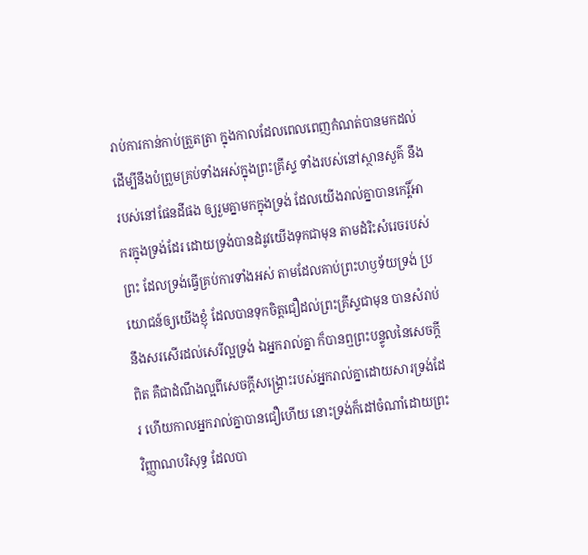រាប់ការកាន់កាប់ត្រួតត្រា ក្នុងកាលដែលពេលពេញកំណត់បានមកដល់ ដើម្បីនឹងបំព្រួមគ្រប់ទាំងអស់ក្នុងព្រះគ្រីស្ទ ទាំងរបស់នៅស្ថានសួគ៌ នឹងរបស់នៅផែនដីផង ឲ្យរួមគ្នាមកក្នុងទ្រង់ ដែលយើងរាល់គ្នាបានកេរ្តិ៍អាករក្នុងទ្រង់ដែរ ដោយទ្រង់បានដំរូវយើងទុកជាមុន តាមដំរិះសំរេចរបស់ព្រះ ដែលទ្រង់ធ្វើគ្រប់ការទាំងអស់ តាមដែលគាប់ព្រះហឫទ័យទ្រង់ ប្រយោជន៍ឲ្យយើងខ្ញុំ ដែលបានទុកចិត្តជឿដល់ព្រះគ្រីស្ទជាមុន បានសំរាប់នឹងសរសើរដល់សេរីល្អទ្រង់ ឯអ្នករាល់គ្នា ក៏បានឮព្រះបន្ទូលនៃសេចក្ដីពិត គឺជាដំណឹងល្អពីសេចក្ដីសង្គ្រោះរបស់អ្នករាល់គ្នាដោយសារទ្រង់ដែរ ហើយកាលអ្នករាល់គ្នាបានជឿហើយ នោះទ្រង់ក៏ដៅចំណាំដោយព្រះវិញ្ញាណបរិសុទ្ធ ដែលបា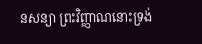នសន្យា ព្រះវិញ្ញាណនោះទ្រង់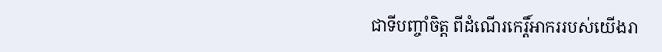ជាទីបញ្ចាំចិត្ត ពីដំណើរកេរ្តិ៍អាកររបស់យើងរា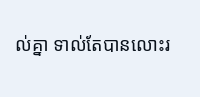ល់គ្នា ទាល់តែបានលោះរ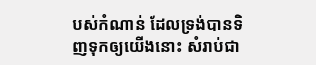បស់កំណាន់ ដែលទ្រង់បានទិញទុកឲ្យយើងនោះ សំរាប់ជា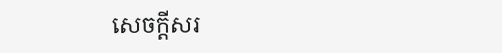សេចក្ដីសរ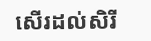សើរដល់សិរី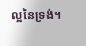ល្អនៃទ្រង់។